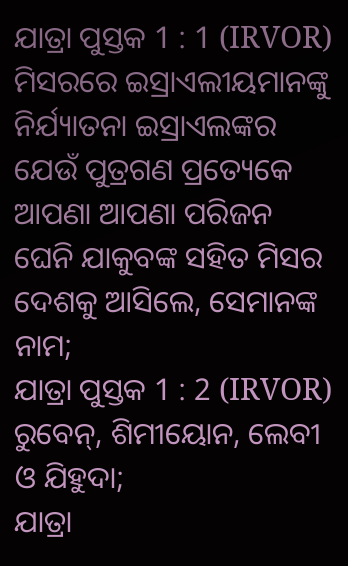ଯାତ୍ରା ପୁସ୍ତକ 1 : 1 (IRVOR)
ମିସରରେ ଇସ୍ରାଏଲୀୟମାନଙ୍କୁ ନିର୍ଯ୍ୟାତନା ଇସ୍ରାଏଲଙ୍କର ଯେଉଁ ପୁତ୍ରଗଣ ପ୍ରତ୍ୟେକେ ଆପଣା ଆପଣା ପରିଜନ ଘେନି ଯାକୁବଙ୍କ ସହିତ ମିସର ଦେଶକୁ ଆସିଲେ, ସେମାନଙ୍କ ନାମ;
ଯାତ୍ରା ପୁସ୍ତକ 1 : 2 (IRVOR)
ରୁବେନ୍, ଶିମୀୟୋନ, ଲେବୀ ଓ ଯିହୁଦା;
ଯାତ୍ରା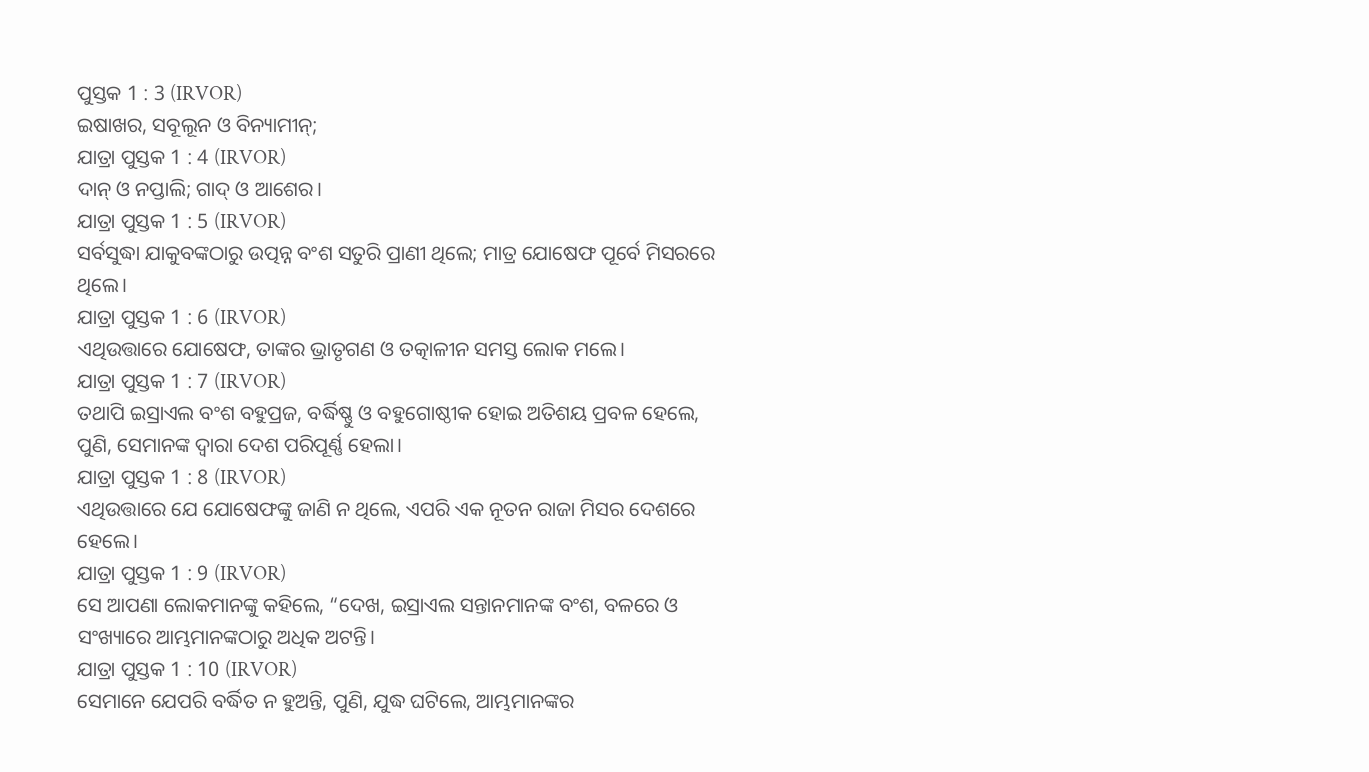ପୁସ୍ତକ 1 : 3 (IRVOR)
ଇଷାଖର, ସବୂଲୂନ ଓ ବିନ୍ୟାମୀନ୍;
ଯାତ୍ରା ପୁସ୍ତକ 1 : 4 (IRVOR)
ଦାନ୍ ଓ ନପ୍ତାଲି; ଗାଦ୍ ଓ ଆଶେର।
ଯାତ୍ରା ପୁସ୍ତକ 1 : 5 (IRVOR)
ସର୍ବସୁଦ୍ଧା ଯାକୁବଙ୍କଠାରୁ ଉତ୍ପନ୍ନ ବଂଶ ସତୁରି ପ୍ରାଣୀ ଥିଲେ; ମାତ୍ର ଯୋଷେଫ ପୂର୍ବେ ମିସରରେ ଥିଲେ।
ଯାତ୍ରା ପୁସ୍ତକ 1 : 6 (IRVOR)
ଏଥିଉତ୍ତାରେ ଯୋଷେଫ, ତାଙ୍କର ଭ୍ରାତୃଗଣ ଓ ତତ୍କାଳୀନ ସମସ୍ତ ଲୋକ ମଲେ।
ଯାତ୍ରା ପୁସ୍ତକ 1 : 7 (IRVOR)
ତଥାପି ଇସ୍ରାଏଲ ବଂଶ ବହୁପ୍ରଜ, ବର୍ଦ୍ଧିଷ୍ଣୁ ଓ ବହୁଗୋଷ୍ଠୀକ ହୋଇ ଅତିଶୟ ପ୍ରବଳ ହେଲେ, ପୁଣି, ସେମାନଙ୍କ ଦ୍ୱାରା ଦେଶ ପରିପୂର୍ଣ୍ଣ ହେଲା।
ଯାତ୍ରା ପୁସ୍ତକ 1 : 8 (IRVOR)
ଏଥିଉତ୍ତାରେ ଯେ ଯୋଷେଫଙ୍କୁ ଜାଣି ନ ଥିଲେ, ଏପରି ଏକ ନୂତନ ରାଜା ମିସର ଦେଶରେ ହେଲେ।
ଯାତ୍ରା ପୁସ୍ତକ 1 : 9 (IRVOR)
ସେ ଆପଣା ଲୋକମାନଙ୍କୁ କହିଲେ, “ଦେଖ, ଇସ୍ରାଏଲ ସନ୍ତାନମାନଙ୍କ ବଂଶ, ବଳରେ ଓ ସଂଖ୍ୟାରେ ଆମ୍ଭମାନଙ୍କଠାରୁ ଅଧିକ ଅଟନ୍ତି।
ଯାତ୍ରା ପୁସ୍ତକ 1 : 10 (IRVOR)
ସେମାନେ ଯେପରି ବର୍ଦ୍ଧିତ ନ ହୁଅନ୍ତି, ପୁଣି, ଯୁଦ୍ଧ ଘଟିଲେ, ଆମ୍ଭମାନଙ୍କର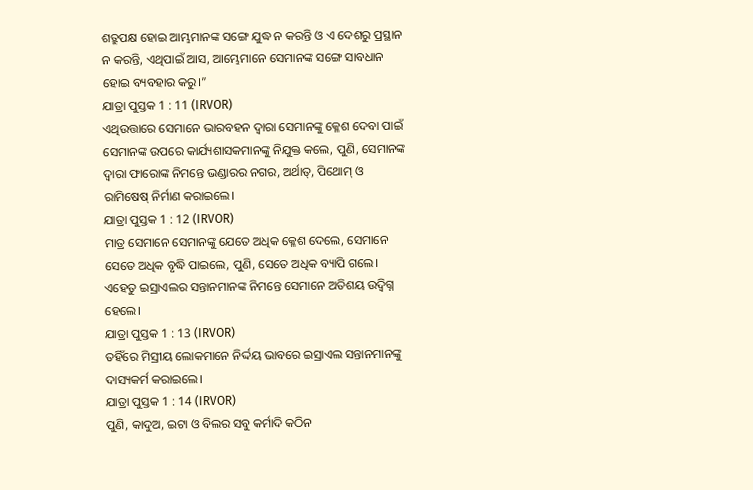ଶତ୍ରୁପକ୍ଷ ହୋଇ ଆମ୍ଭମାନଙ୍କ ସଙ୍ଗେ ଯୁଦ୍ଧ ନ କରନ୍ତି ଓ ଏ ଦେଶରୁ ପ୍ରସ୍ଥାନ ନ କରନ୍ତି, ଏଥିପାଇଁ ଆସ, ଆମ୍ଭେମାନେ ସେମାନଙ୍କ ସଙ୍ଗେ ସାବଧାନ ହୋଇ ବ୍ୟବହାର କରୁ।”
ଯାତ୍ରା ପୁସ୍ତକ 1 : 11 (IRVOR)
ଏଥିଉତ୍ତାରେ ସେମାନେ ଭାରବହନ ଦ୍ୱାରା ସେମାନଙ୍କୁ କ୍ଳେଶ ଦେବା ପାଇଁ ସେମାନଙ୍କ ଉପରେ କାର୍ଯ୍ୟଶାସକମାନଙ୍କୁ ନିଯୁକ୍ତ କଲେ, ପୁଣି, ସେମାନଙ୍କ ଦ୍ୱାରା ଫାରୋଙ୍କ ନିମନ୍ତେ ଭଣ୍ଡାରର ନଗର, ଅର୍ଥାତ୍, ପିଥୋମ୍ ଓ ରାମିଷେଷ୍ ନିର୍ମାଣ କରାଇଲେ।
ଯାତ୍ରା ପୁସ୍ତକ 1 : 12 (IRVOR)
ମାତ୍ର ସେମାନେ ସେମାନଙ୍କୁ ଯେତେ ଅଧିକ କ୍ଳେଶ ଦେଲେ, ସେମାନେ ସେତେ ଅଧିକ ବୃଦ୍ଧି ପାଇଲେ, ପୁଣି, ସେତେ ଅଧିକ ବ୍ୟାପି ଗଲେ। ଏହେତୁ ଇସ୍ରାଏଲର ସନ୍ତାନମାନଙ୍କ ନିମନ୍ତେ ସେମାନେ ଅତିଶୟ ଉଦ୍ବିଗ୍ନ ହେଲେ।
ଯାତ୍ରା ପୁସ୍ତକ 1 : 13 (IRVOR)
ତହିଁରେ ମିସ୍ରୀୟ ଲୋକମାନେ ନିର୍ଦ୍ଦୟ ଭାବରେ ଇସ୍ରାଏଲ ସନ୍ତାନମାନଙ୍କୁ ଦାସ୍ୟକର୍ମ କରାଇଲେ।
ଯାତ୍ରା ପୁସ୍ତକ 1 : 14 (IRVOR)
ପୁଣି, କାଦୁଅ, ଇଟା ଓ ବିଲର ସବୁ କର୍ମାଦି କଠିନ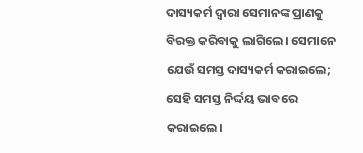ଦାସ୍ୟକର୍ମ ଦ୍ୱାରା ସେମାନଙ୍କ ପ୍ରାଣକୁ ବିରକ୍ତ କରିବାକୁ ଲାଗିଲେ। ସେମାନେ ଯେଉଁ ସମସ୍ତ ଦାସ୍ୟକର୍ମ କରାଇଲେ; ସେହି ସମସ୍ତ ନିର୍ଦ୍ଦୟ ଭାବରେ କରାଇଲେ।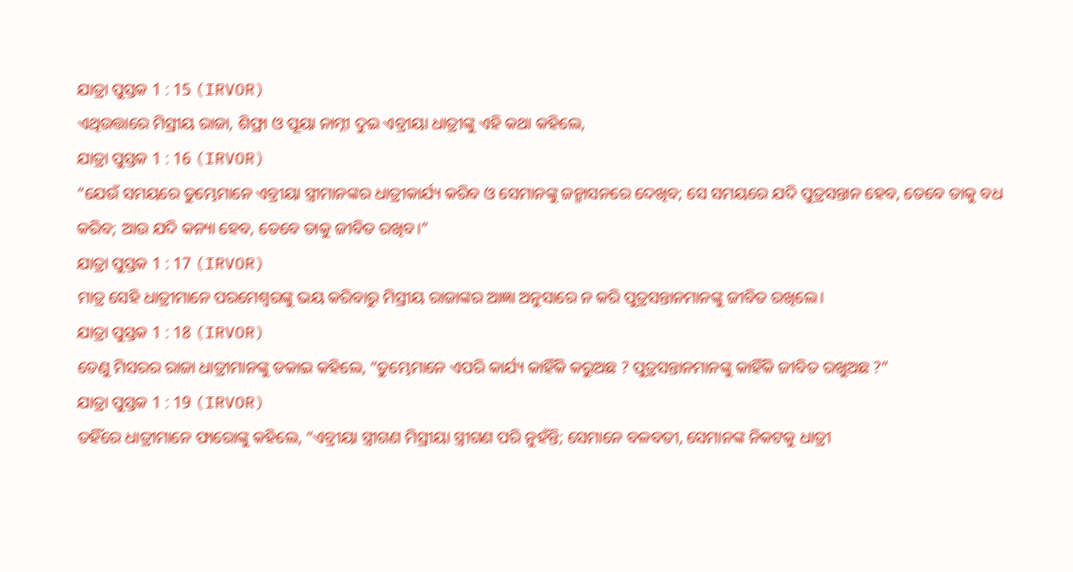ଯାତ୍ରା ପୁସ୍ତକ 1 : 15 (IRVOR)
ଏଥିଉତ୍ତାରେ ମିସ୍ରୀୟ ରାଜା, ଶିଫ୍ରା ଓ ପୂୟା ନାମ୍ନୀ ଦୁଇ ଏବ୍ରୀୟା ଧାତ୍ରୀଙ୍କୁ ଏହି କଥା କହିଲେ,
ଯାତ୍ରା ପୁସ୍ତକ 1 : 16 (IRVOR)
“ଯେଉଁ ସମୟରେ ତୁମ୍ଭେମାନେ ଏବ୍ରୀୟା ସ୍ତ୍ରୀମାନଙ୍କର ଧାତ୍ରୀକାର୍ଯ୍ୟ କରିବ ଓ ସେମାନଙ୍କୁ ଜନ୍ମାସନରେ ଦେଖିବ; ସେ ସମୟରେ ଯଦି ପୁତ୍ରସନ୍ତାନ ହେବ, ତେବେ ତାକୁ ବଧ କରିବ; ଆଉ ଯଦି କନ୍ୟା ହେବ, ତେବେ ତାକୁ ଜୀବିତ ରଖିବ।”
ଯାତ୍ରା ପୁସ୍ତକ 1 : 17 (IRVOR)
ମାତ୍ର ସେହି ଧାତ୍ରୀମାନେ ପରମେଶ୍ୱରଙ୍କୁ ଭୟ କରିବାରୁ ମିସ୍ରୀୟ ରାଜାଙ୍କର ଆଜ୍ଞା ଅନୁସାରେ ନ କରି ପୁତ୍ରସନ୍ତାନମାନଙ୍କୁ ଜୀବିତ ରଖିଲେ।
ଯାତ୍ରା ପୁସ୍ତକ 1 : 18 (IRVOR)
ତେଣୁ ମିସରର ରାଜା ଧାତ୍ରୀମାନଙ୍କୁ ଡକାଇ କହିଲେ, “ତୁମ୍ଭେମାନେ ଏପରି କାର୍ଯ୍ୟ କାହିଁକି କରୁଅଛ ? ପୁତ୍ରସନ୍ତାନମାନଙ୍କୁ କାହିଁକି ଜୀବିତ ରଖୁଅଛ ?”
ଯାତ୍ରା ପୁସ୍ତକ 1 : 19 (IRVOR)
ତହିଁରେ ଧାତ୍ରୀମାନେ ଫାରୋଙ୍କୁ କହିଲେ, “ଏବ୍ରୀୟା ସ୍ତ୍ରୀଗଣ ମିସ୍ରୀୟା ସ୍ତ୍ରୀଗଣ ପରି ନୁହଁନ୍ତି; ସେମାନେ ବଳବତୀ, ସେମାନଙ୍କ ନିକଟକୁ ଧାତ୍ରୀ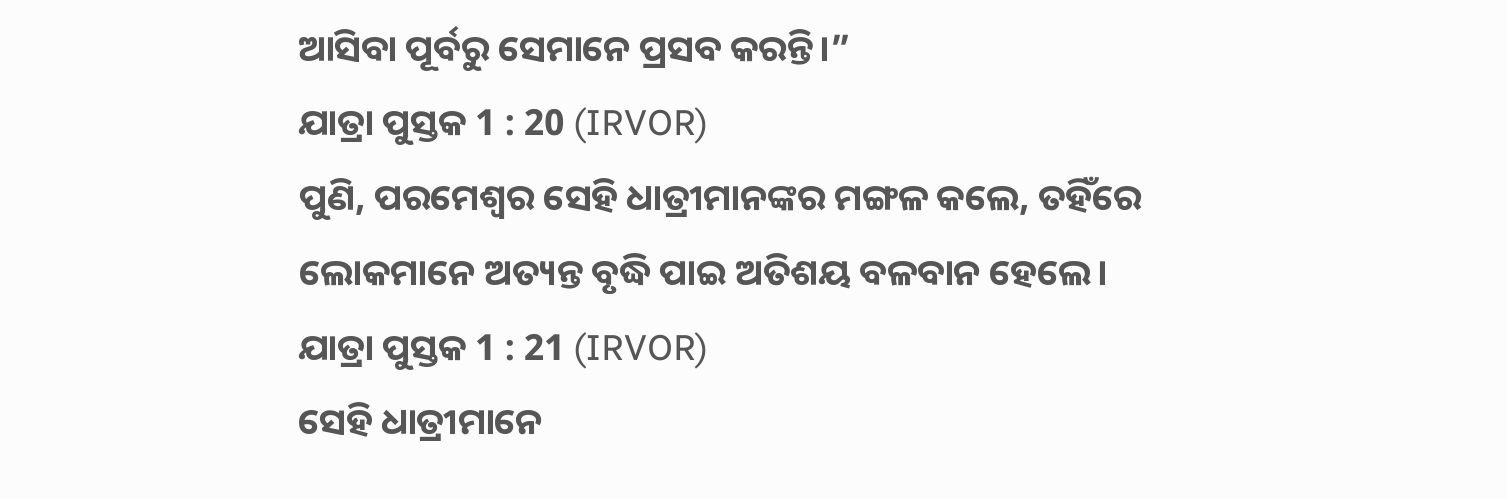ଆସିବା ପୂର୍ବରୁ ସେମାନେ ପ୍ରସବ କରନ୍ତି।”
ଯାତ୍ରା ପୁସ୍ତକ 1 : 20 (IRVOR)
ପୁଣି, ପରମେଶ୍ୱର ସେହି ଧାତ୍ରୀମାନଙ୍କର ମଙ୍ଗଳ କଲେ, ତହିଁରେ ଲୋକମାନେ ଅତ୍ୟନ୍ତ ବୃଦ୍ଧି ପାଇ ଅତିଶୟ ବଳବାନ ହେଲେ।
ଯାତ୍ରା ପୁସ୍ତକ 1 : 21 (IRVOR)
ସେହି ଧାତ୍ରୀମାନେ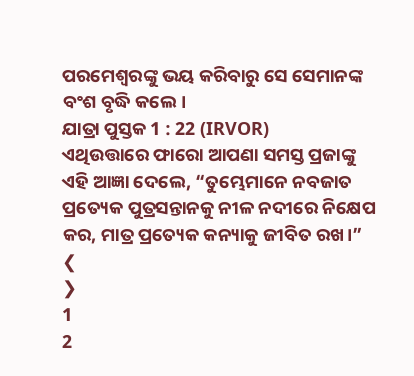ପରମେଶ୍ୱରଙ୍କୁ ଭୟ କରିବାରୁ ସେ ସେମାନଙ୍କ ବଂଶ ବୃଦ୍ଧି କଲେ।
ଯାତ୍ରା ପୁସ୍ତକ 1 : 22 (IRVOR)
ଏଥିଉତ୍ତାରେ ଫାରୋ ଆପଣା ସମସ୍ତ ପ୍ରଜାଙ୍କୁ ଏହି ଆଜ୍ଞା ଦେଲେ, “ତୁମ୍ଭେମାନେ ନବଜାତ ପ୍ରତ୍ୟେକ ପୁତ୍ରସନ୍ତାନକୁ ନୀଳ ନଦୀରେ ନିକ୍ଷେପ କର, ମାତ୍ର ପ୍ରତ୍ୟେକ କନ୍ୟାକୁ ଜୀବିତ ରଖ।”
❮
❯
1
2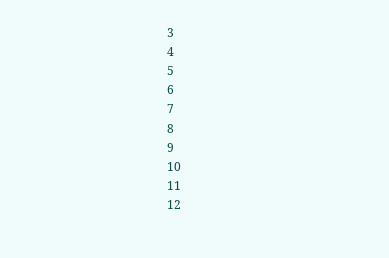3
4
5
6
7
8
9
10
11
12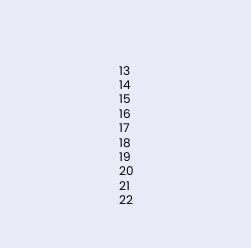13
14
15
16
17
18
19
20
21
22